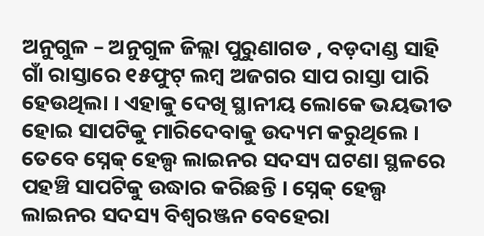ଅନୁଗୁଳ – ଅନୁଗୁଳ ଜିଲ୍ଲା ପୁରୁଣାଗଡ , ବଡ଼ଦାଣ୍ଡ ସାହି ଗାଁ ରାସ୍ତାରେ ୧୫ଫୁଟ୍ ଲମ୍ବ ଅଜଗର ସାପ ରାସ୍ତା ପାରି ହେଉଥିଲା । ଏହାକୁ ଦେଖି ସ୍ଥାନୀୟ ଲୋକେ ଭୟଭୀତ ହୋଇ ସାପଟିକୁ ମାରିଦେବାକୁ ଉଦ୍ୟମ କରୁଥିଲେ । ତେବେ ସ୍ନେକ୍ ହେଲ୍ପ ଲାଇନର ସଦସ୍ୟ ଘଟଣା ସ୍ଥଳରେ ପହଞ୍ଚି ସାପଟିକୁ ଉଦ୍ଧାର କରିଛନ୍ତି । ସ୍ନେକ୍ ହେଲ୍ପ ଲାଇନର ସଦସ୍ୟ ବିଶ୍ଵରଞ୍ଜନ ବେହେରା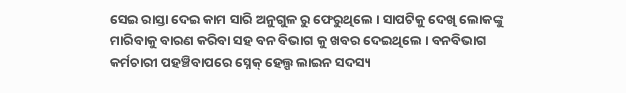ସେଇ ରାସ୍ତା ଦେଇ କାମ ସାରି ଅନୁଗୁଳ ରୁ ଫେରୁଥିଲେ । ସାପଟିକୁ ଦେଖି ଲୋକଙ୍କୁ ମାରିବାକୁ ବାରଣ କରିବା ସହ ବନ ବିଭାଗ କୁ ଖବର ଦେଇଥିଲେ । ବନବିଭାଗ କର୍ମଚାରୀ ପହଞ୍ଚିବାପରେ ସ୍ନେକ୍ ହେଲ୍ପ ଲାଇନ ସଦସ୍ୟ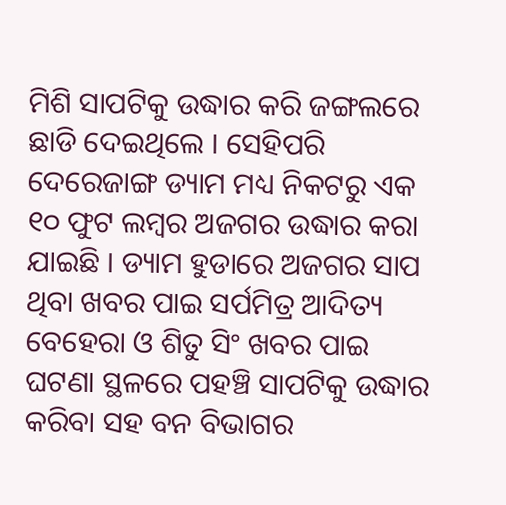ମିଶି ସାପଟିକୁ ଉଦ୍ଧାର କରି ଜଙ୍ଗଲରେ ଛାଡି ଦେଇଥିଲେ । ସେହିପରି ଦେରେଜାଙ୍ଗ ଡ୍ୟାମ ମଧ୍ୟ ନିକଟରୁ ଏକ ୧୦ ଫୁଟ ଲମ୍ବର ଅଜଗର ଉଦ୍ଧାର କରା ଯାଇଛି । ଡ୍ୟାମ ହୁଡାରେ ଅଜଗର ସାପ ଥିବା ଖବର ପାଇ ସର୍ପମିତ୍ର ଆଦିତ୍ୟ ବେହେରା ଓ ଶିତୁ ସିଂ ଖବର ପାଇ ଘଟଣା ସ୍ଥଳରେ ପହଞ୍ଚି ସାପଟିକୁ ଉଦ୍ଧାର କରିବା ସହ ବନ ବିଭାଗର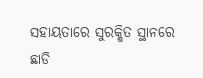ସହାୟତାରେ ସୁରକ୍ଷିତ ସ୍ଥାନରେ ଛାଡି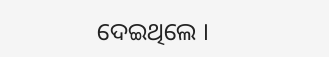ଦେଇଥିଲେ ।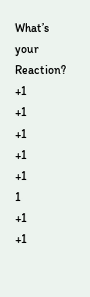What’s your Reaction?
+1
+1
+1
+1
+1
1
+1
+1